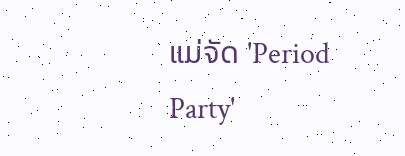ແມ່ຈັດ 'Period Party'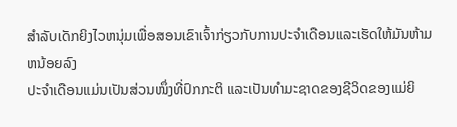ສໍາລັບເດັກຍິງໄວຫນຸ່ມເພື່ອສອນເຂົາເຈົ້າກ່ຽວກັບການປະຈໍາເດືອນແລະເຮັດໃຫ້ມັນຫ້າມຫນ້ອຍລົງ
ປະຈຳເດືອນແມ່ນເປັນສ່ວນໜຶ່ງທີ່ປົກກະຕິ ແລະເປັນທຳມະຊາດຂອງຊີວິດຂອງແມ່ຍິ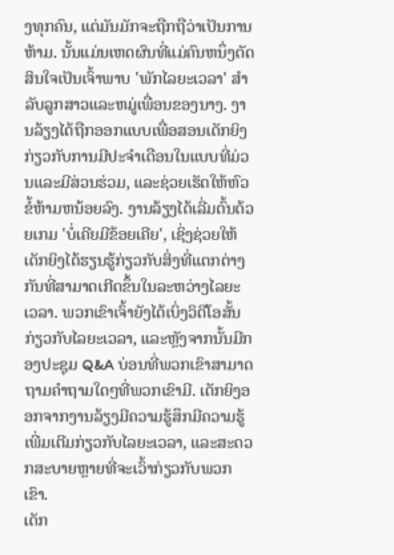ງທຸກຄົນ, ແຕ່ມັນມັກຈະຖືກຖືວ່າເປັນການຫ້າມ. ນັ້ນແມ່ນເຫດຜົນທີ່ແມ່ຄົນຫນຶ່ງຕັດສິນໃຈເປັນເຈົ້າພາບ 'ພັກໄລຍະເວລາ' ສໍາລັບລູກສາວແລະຫມູ່ເພື່ອນຂອງນາງ. ງານລ້ຽງໄດ້ຖືກອອກແບບເພື່ອສອນເດັກຍິງກ່ຽວກັບການມີປະຈໍາເດືອນໃນແບບທີ່ມ່ວນແລະມີສ່ວນຮ່ວມ, ແລະຊ່ວຍເຮັດໃຫ້ຫົວຂໍ້ຫ້າມຫນ້ອຍລົງ. ງານລ້ຽງໄດ້ເລີ່ມຕົ້ນດ້ວຍເກມ 'ບໍ່ເຄີຍມີຂ້ອຍເຄີຍ', ເຊິ່ງຊ່ວຍໃຫ້ເດັກຍິງໄດ້ຮຽນຮູ້ກ່ຽວກັບສິ່ງທີ່ແຕກຕ່າງກັນທີ່ສາມາດເກີດຂຶ້ນໃນລະຫວ່າງໄລຍະເວລາ. ພວກເຂົາເຈົ້າຍັງໄດ້ເບິ່ງວິດີໂອສັ້ນກ່ຽວກັບໄລຍະເວລາ, ແລະຫຼັງຈາກນັ້ນມີກອງປະຊຸມ Q&A ບ່ອນທີ່ພວກເຂົາສາມາດຖາມຄໍາຖາມໃດໆທີ່ພວກເຂົາມີ. ເດັກຍິງອອກຈາກງານລ້ຽງມີຄວາມຮູ້ສຶກມີຄວາມຮູ້ເພີ່ມເຕີມກ່ຽວກັບໄລຍະເວລາ, ແລະສະດວກສະບາຍຫຼາຍທີ່ຈະເວົ້າກ່ຽວກັບພວກເຂົາ.
ເດັກ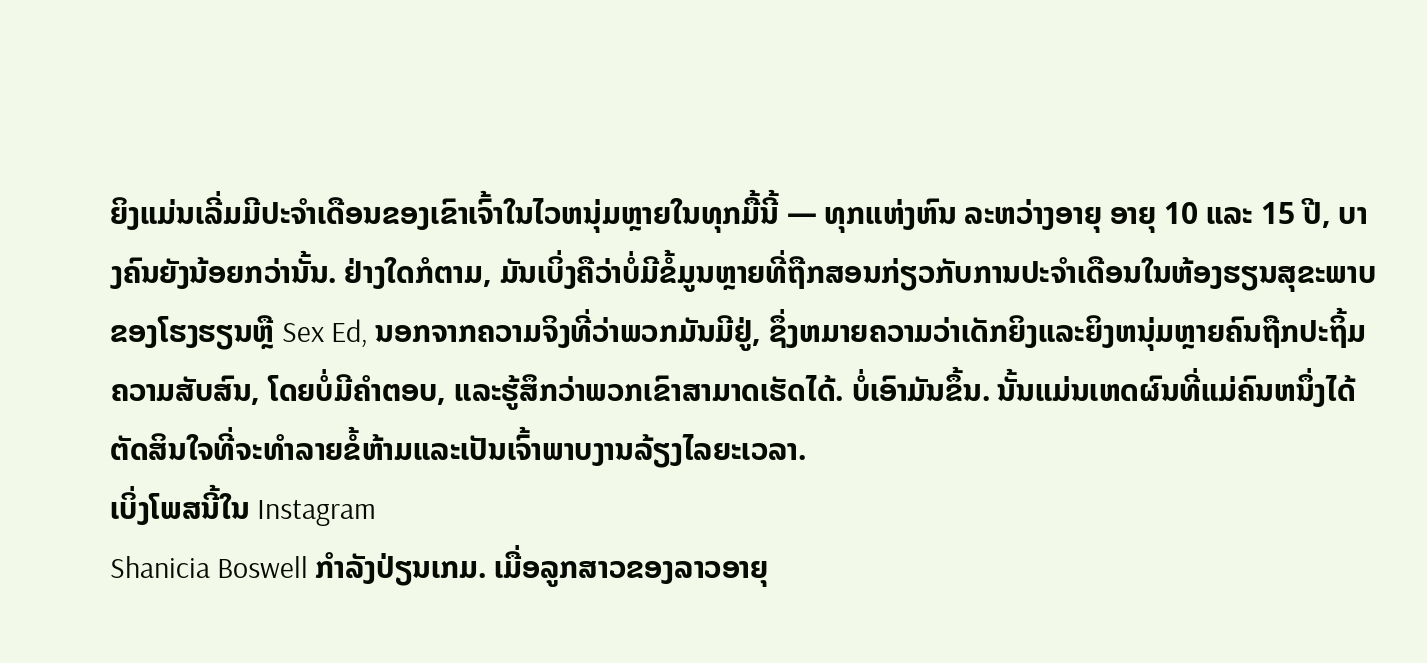ຍິງແມ່ນເລີ່ມມີປະຈໍາເດືອນຂອງເຂົາເຈົ້າໃນໄວຫນຸ່ມຫຼາຍໃນທຸກມື້ນີ້ — ທຸກແຫ່ງຫົນ ລະຫວ່າງອາຍຸ ອາຍຸ 10 ແລະ 15 ປີ, ບາງຄົນຍັງນ້ອຍກວ່ານັ້ນ. ຢ່າງໃດກໍຕາມ, ມັນເບິ່ງຄືວ່າບໍ່ມີຂໍ້ມູນຫຼາຍທີ່ຖືກສອນກ່ຽວກັບການປະຈໍາເດືອນໃນຫ້ອງຮຽນສຸຂະພາບຂອງໂຮງຮຽນຫຼື Sex Ed, ນອກຈາກຄວາມຈິງທີ່ວ່າພວກມັນມີຢູ່, ຊຶ່ງຫມາຍຄວາມວ່າເດັກຍິງແລະຍິງຫນຸ່ມຫຼາຍຄົນຖືກປະຖິ້ມຄວາມສັບສົນ, ໂດຍບໍ່ມີຄໍາຕອບ, ແລະຮູ້ສຶກວ່າພວກເຂົາສາມາດເຮັດໄດ້. ບໍ່ເອົາມັນຂຶ້ນ. ນັ້ນແມ່ນເຫດຜົນທີ່ແມ່ຄົນຫນຶ່ງໄດ້ຕັດສິນໃຈທີ່ຈະທໍາລາຍຂໍ້ຫ້າມແລະເປັນເຈົ້າພາບງານລ້ຽງໄລຍະເວລາ.
ເບິ່ງໂພສນີ້ໃນ Instagram
Shanicia Boswell ກໍາລັງປ່ຽນເກມ. ເມື່ອລູກສາວຂອງລາວອາຍຸ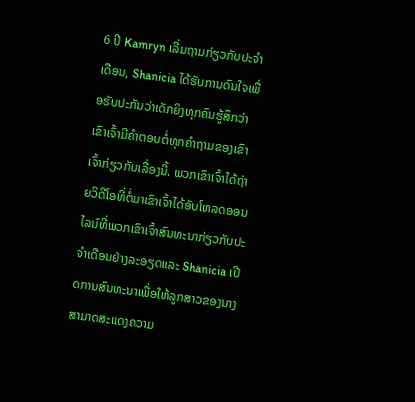6 ປີ Kamryn ເລີ່ມຖາມກ່ຽວກັບປະຈຳເດືອນ, Shanicia ໄດ້ຮັບການດົນໃຈເພື່ອຮັບປະກັນວ່າເດັກຍິງທຸກຄົນຮູ້ສຶກວ່າເຂົາເຈົ້າມີຄຳຕອບຕໍ່ທຸກຄຳຖາມຂອງເຂົາເຈົ້າກ່ຽວກັບເລື່ອງນີ້. ພວກເຂົາເຈົ້າໄດ້ຖ່າຍວິດີໂອທີ່ຕໍ່ມາເຂົາເຈົ້າໄດ້ອັບໂຫລດອອນໄລນ໌ທີ່ພວກເຂົາເຈົ້າສົນທະນາກ່ຽວກັບປະຈໍາເດືອນຢ່າງລະອຽດແລະ Shanicia ເປີດການສົນທະນາເພື່ອໃຫ້ລູກສາວຂອງນາງສາມາດສະແດງຄວາມ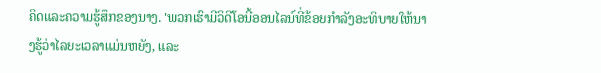ຄິດແລະຄວາມຮູ້ສຶກຂອງນາງ. 'ພວກເຮົາມີວິດີໂອນີ້ອອນໄລນ໌ທີ່ຂ້ອຍກໍາລັງອະທິບາຍໃຫ້ນາງຮູ້ວ່າໄລຍະເວລາແມ່ນຫຍັງ, ແລະ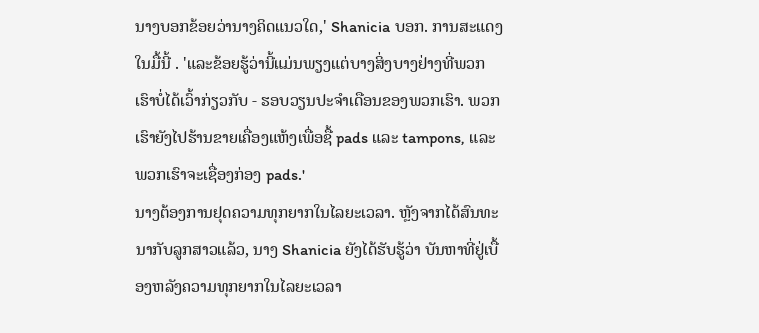ນາງບອກຂ້ອຍວ່ານາງຄິດແນວໃດ,' Shanicia ບອກ. ການສະແດງໃນມື້ນີ້ . 'ແລະຂ້ອຍຮູ້ວ່ານີ້ແມ່ນພຽງແຕ່ບາງສິ່ງບາງຢ່າງທີ່ພວກເຮົາບໍ່ໄດ້ເວົ້າກ່ຽວກັບ - ຮອບວຽນປະຈໍາເດືອນຂອງພວກເຮົາ. ພວກເຮົາຍັງໄປຮ້ານຂາຍເຄື່ອງແຫ້ງເພື່ອຊື້ pads ແລະ tampons, ແລະພວກເຮົາຈະເຊື່ອງກ່ອງ pads.'
ນາງຕ້ອງການຢຸດຄວາມທຸກຍາກໃນໄລຍະເວລາ. ຫຼັງຈາກໄດ້ສົນທະນາກັບລູກສາວແລ້ວ, ນາງ Shanicia ຍັງໄດ້ຮັບຮູ້ວ່າ ບັນຫາທີ່ຢູ່ເບື້ອງຫລັງຄວາມທຸກຍາກໃນໄລຍະເວລາ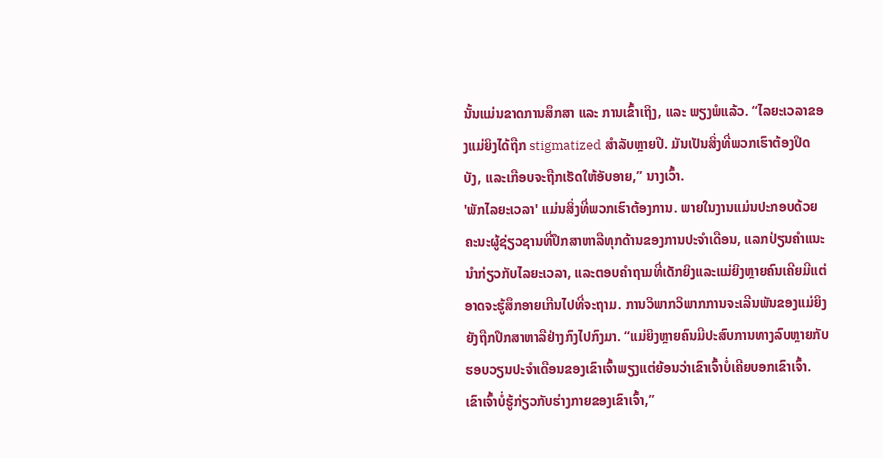ນັ້ນແມ່ນຂາດການສຶກສາ ແລະ ການເຂົ້າເຖິງ, ແລະ ພຽງພໍແລ້ວ. “ໄລຍະເວລາຂອງແມ່ຍິງໄດ້ຖືກ stigmatized ສໍາລັບຫຼາຍປີ. ມັນເປັນສິ່ງທີ່ພວກເຮົາຕ້ອງປິດບັງ, ແລະເກືອບຈະຖືກເຮັດໃຫ້ອັບອາຍ,” ນາງເວົ້າ.
'ພັກໄລຍະເວລາ' ແມ່ນສິ່ງທີ່ພວກເຮົາຕ້ອງການ. ພາຍໃນງານແມ່ນປະກອບດ້ວຍຄະນະຜູ້ຊ່ຽວຊານທີ່ປຶກສາຫາລືທຸກດ້ານຂອງການປະຈໍາເດືອນ, ແລກປ່ຽນຄໍາແນະນໍາກ່ຽວກັບໄລຍະເວລາ, ແລະຕອບຄໍາຖາມທີ່ເດັກຍິງແລະແມ່ຍິງຫຼາຍຄົນເຄີຍມີແຕ່ອາດຈະຮູ້ສຶກອາຍເກີນໄປທີ່ຈະຖາມ. ການວິພາກວິພາກການຈະເລີນພັນຂອງແມ່ຍິງຍັງຖືກປຶກສາຫາລືຢ່າງກົງໄປກົງມາ. “ແມ່ຍິງຫຼາຍຄົນມີປະສົບການທາງລົບຫຼາຍກັບຮອບວຽນປະຈຳເດືອນຂອງເຂົາເຈົ້າພຽງແຕ່ຍ້ອນວ່າເຂົາເຈົ້າບໍ່ເຄີຍບອກເຂົາເຈົ້າ. ເຂົາເຈົ້າບໍ່ຮູ້ກ່ຽວກັບຮ່າງກາຍຂອງເຂົາເຈົ້າ,”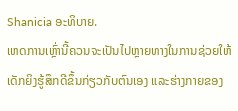Shanicia ອະທິບາຍ.
ເຫດການເຫຼົ່ານີ້ຄວນຈະເປັນໄປຫຼາຍທາງໃນການຊ່ວຍໃຫ້ເດັກຍິງຮູ້ສຶກດີຂຶ້ນກ່ຽວກັບຕົນເອງ ແລະຮ່າງກາຍຂອງ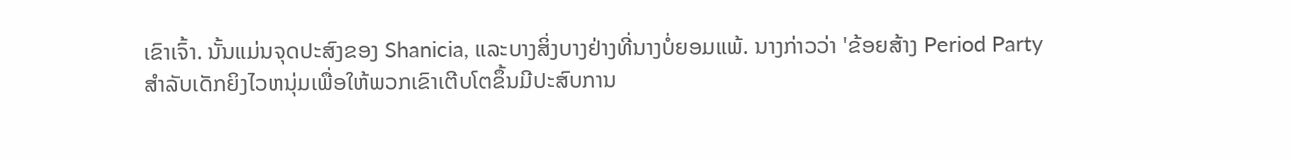ເຂົາເຈົ້າ. ນັ້ນແມ່ນຈຸດປະສົງຂອງ Shanicia, ແລະບາງສິ່ງບາງຢ່າງທີ່ນາງບໍ່ຍອມແພ້. ນາງກ່າວວ່າ 'ຂ້ອຍສ້າງ Period Party ສໍາລັບເດັກຍິງໄວຫນຸ່ມເພື່ອໃຫ້ພວກເຂົາເຕີບໂຕຂຶ້ນມີປະສົບການ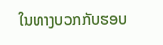ໃນທາງບວກກັບຮອບ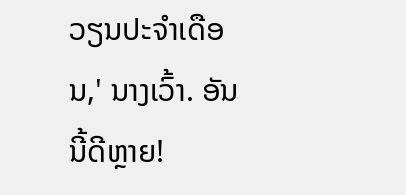ວຽນປະຈໍາເດືອນ,' ນາງເວົ້າ. ອັນນີ້ດີຫຼາຍ!